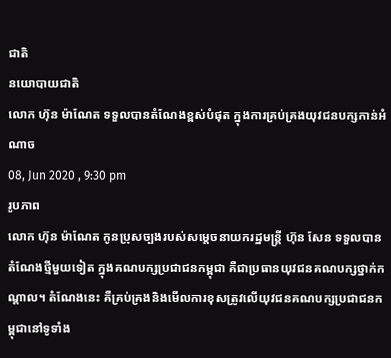ជាតិ
នយោបាយជាតិ
លោក ហ៊ុន ម៉ាណែត ទទួលបានតំណែងខ្ពស់បំផុត ក្នុងការគ្រប់គ្រងយុវជនបក្សកាន់អំណាច
08, Jun 2020 , 9:30 pm
រូបភាព
លោក ហ៊ុន ម៉ាណែត កូនប្រុសច្បងរបស់សម្តេចនាយករដ្ឋមន្រ្តី ហ៊ុន សែន ទទួលបានតំណែងថ្មីមួយទៀត ក្នុងគណបក្សប្រជាជនកម្ពុជា គឺជាប្រធានយុវជនគណបក្សថ្នាក់កណ្តាល។ តំណែងនេះ គឺគ្រប់គ្រងនិងមើលការខុសត្រូវលើយុវជនគណបក្សប្រជាជនកម្ពុជានៅទូទាំង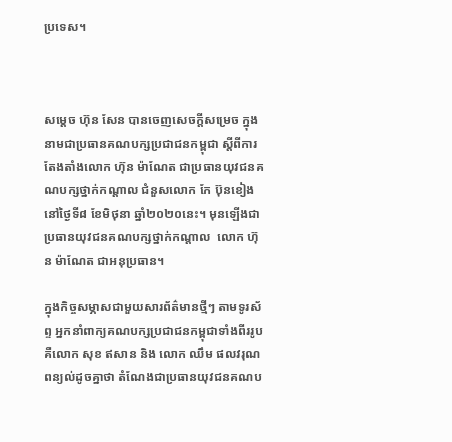ប្រទេស។



សម្តេច ហ៊ុន សែន បានចេញសេចក្តីសម្រេច ក្នុងនាមជាប្រធានគណបក្សប្រជាជនកម្ពុជា ស្តីពីការតែងតាំងលោក ហ៊ុន ម៉ាណែត ជាប្រធានយុវជនគណបក្សថ្នាក់កណ្តាល ជំនួសលោក កែ ប៊ុនខៀង នៅថ្ងៃទី៨ ខែមិថុនា ឆ្នាំ២០២០នេះ។ មុនឡើងជាប្រធានយុវជនគណបក្សថ្នាក់កណ្តាល  លោក ហ៊ុន ម៉ាណែត ជាអនុប្រធាន។

ក្នុងកិច្ចសម្ភាសជាមួយសារព័ត៌មានថ្មីៗ តាមទូរស័ព្ទ អ្នកនាំពាក្យគណបក្សប្រជាជនកម្ពុជាទាំងពីររូប គឺលោក សុខ ឥសាន និង លោក ឈឹម ផលវរុណ ពន្យល់ដូចគ្នាថា តំណែងជាប្រធានយុវជនគណប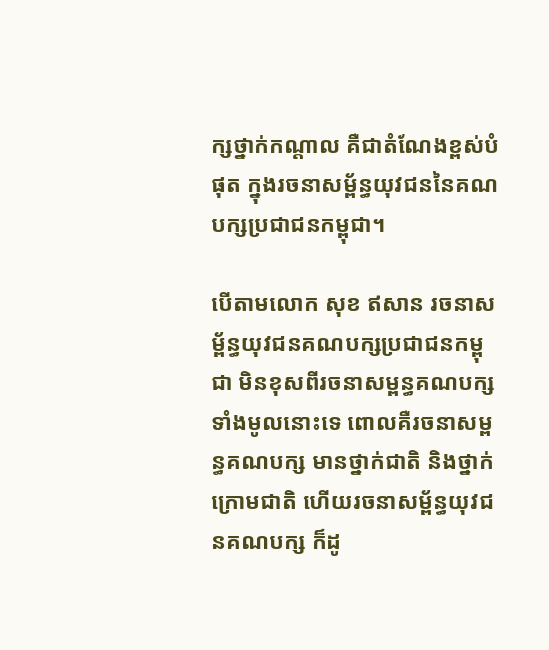ក្សថ្នាក់កណ្តាល គឺជាតំណែងខ្ពស់បំផុត ក្នុងរចនាសម្ព័ន្ធយុវជននៃគណបក្សប្រជាជនកម្ពុជា។

បើតាមលោក សុខ ឥសាន រចនាសម្ព័ន្ធយុវជនគណបក្សប្រជាជនកម្ពុជា មិនខុសពីរចនាសម្ពន្ធគណបក្សទាំងមូលនោះទេ ពោលគឺរចនាសម្ពន្ធគណបក្ស មានថ្នាក់ជាតិ និងថ្នាក់ក្រោមជាតិ ហើយរចនាសម្ព័ន្ធយុវជនគណបក្ស ក៏ដូ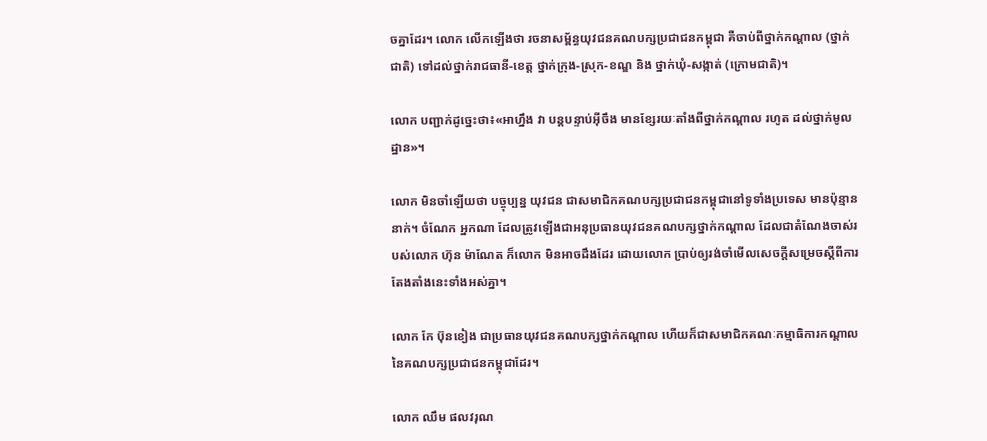ចគ្នាដែរ។ លោក លើកឡើងថា រចនាសម្ព័ន្ធយុវជនគណបក្សប្រជាជនកម្ពុជា គឺចាប់ពីថ្នាក់កណ្តាល (ថ្នាក់ជាតិ) ទៅដល់ថ្នាក់រាជធានី-ខេត្ត ថ្នាក់ក្រុង-ស្រុក-ខណ្ឌ និង ថ្នាក់ឃុំ-សង្កាត់ (ក្រោមជាតិ)។

លោក បញ្ជាក់ដូច្នេះថា៖«អាហ្នឹង វា បន្តបន្ទាប់អ៊ីចឹង មានខ្សែរយៈតាំងពីថ្នាក់កណ្តាល រហូត ដល់ថ្នាក់មូលដ្ឋាន»។

លោក មិនចាំឡើយថា បច្ចុប្បន្ន យុវជន ជាសមាជិកគណបក្សប្រជាជនកម្ពុជានៅទូទាំងប្រទេស មានប៉ុន្មាននាក់។ ចំណែក អ្នកណា ដែលត្រូវឡើងជាអនុប្រធានយុវជនគណបក្សថ្នាក់កណ្តាល ដែលជាតំណែងចាស់របស់លោក ហ៊ុន ម៉ាណែត ក៏លោក មិនអាចដឹងដែរ ដោយលោក ប្រាប់ឲ្យរង់ចាំមើលសេចក្តីសម្រេចស្តីពីការតែងតាំងនេះទាំងអស់គ្នា។

លោក កែ ប៊ុនខៀង ជាប្រធានយុវជនគណបក្សថ្នាក់កណ្តាល ហើយក៏ជាសមាជិកគណៈកម្មាធិការកណ្តាលនៃគណបក្សប្រជាជនកម្ពុជាដែរ។

លោក ឈឹម ផលវរុណ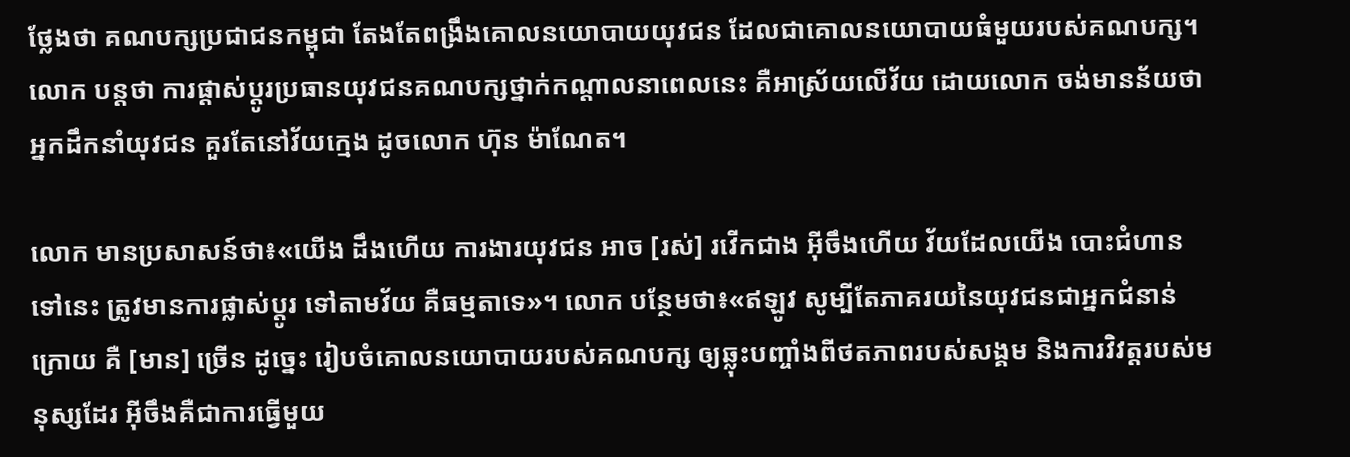ថ្លែងថា គណបក្សប្រជាជនកម្ពុជា តែងតែពង្រឹងគោលនយោបាយយុវជន ដែលជាគោលនយោបាយធំមួយរបស់គណបក្ស។ លោក បន្តថា ការផ្តាស់ប្តូរប្រធានយុវជនគណបក្សថ្នាក់កណ្តាលនាពេលនេះ គឺអាស្រ័យលើវ័យ ដោយលោក ចង់មានន័យថា អ្នកដឹកនាំយុវជន គួរតែនៅវ័យក្មេង ដូចលោក ហ៊ុន ម៉ាណែត។

លោក មានប្រសាសន៍ថា៖«យើង ដឹងហើយ ការងារយុវជន អាច [រស់] រវើកជាង អ៊ីចឹងហើយ វ័យដែលយើង បោះជំហានទៅនេះ ត្រូវមានការផ្លាស់ប្តូរ ទៅតាមវ័យ គឺធម្មតាទេ»។ លោក បន្ថែមថា៖«ឥឡូវ សូម្បីតែភាគរយនៃយុវជនជាអ្នកជំនាន់ក្រោយ គឺ [មាន] ច្រើន ដូច្នេះ រៀបចំគោលនយោបាយរបស់គណបក្ស ឲ្យឆ្លុះបញ្ចាំងពីថតភាពរបស់សង្គម និងការវិវត្តរបស់មនុស្សដែរ អ៊ីចឹងគឺជាការធ្វើមួយ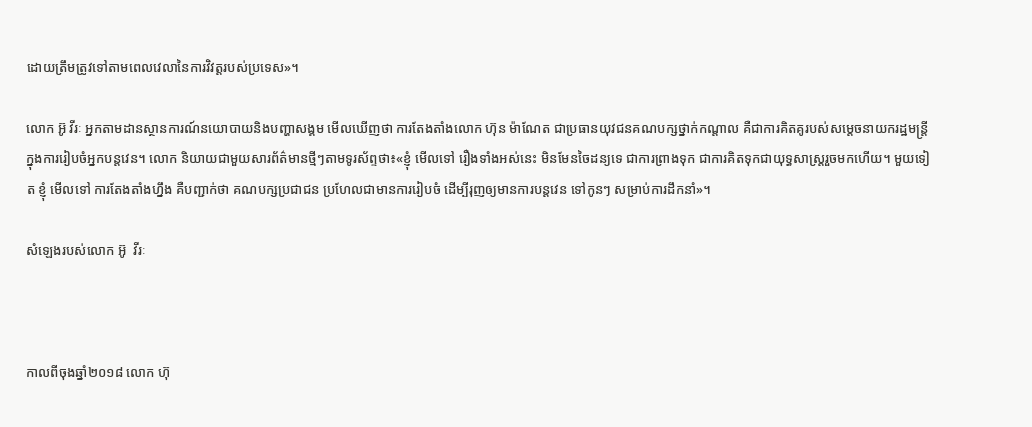ដោយត្រឹមត្រូវទៅតាមពេលវេលានៃការវិវត្តរបស់ប្រទេស»។

លោក អ៊ូ វីរៈ អ្នកតាមដានស្ថានការណ៍នយោបាយនិងបញ្ហាសង្គម មើលឃើញថា ការតែងតាំងលោក ហ៊ុន ម៉ាណែត ជាប្រធានយុវជនគណបក្សថ្នាក់កណ្តាល គឺជាការគិតគូរបស់សម្តេចនាយករដ្ឋមន្រ្តី ក្នុងការរៀបចំអ្នកបន្តវេន។ លោក និយាយជាមួយសារព័ត៌មានថ្មីៗតាមទូរស័ព្ទថា៖«ខ្ញុំ មើលទៅ រឿងទាំងអស់នេះ មិនមែនចៃដន្យទេ ជាការព្រាងទុក ជាការគិតទុកជាយុទ្ធសាស្រ្តរួចមកហើយ។ មួយទៀត ខ្ញុំ មើលទៅ ការតែងតាំងហ្នឹង គឺបញ្ជាក់ថា គណបក្សប្រជាជន ប្រហែលជាមានការរៀបចំ ដើម្បីរុញឲ្យមានការបន្តវេន ទៅកូនៗ សម្រាប់ការដឹកនាំ»។

សំឡេងរបស់លោក អ៊ូ  វីរៈ



កាលពីចុងឆ្នាំ២០១៨ លោក ហ៊ុ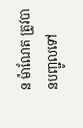ន ម៉ាណែត ត្រូវបានបញ្ជូលទៅ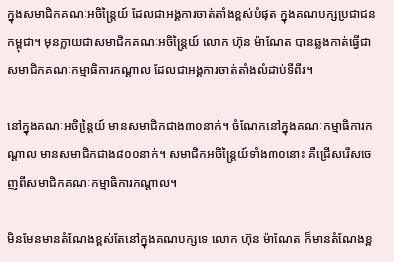ក្នុងសមាជិកគណៈអចិន្ត្រៃយ៍ ដែលជាអង្គការចាត់តាំងខ្ពស់បំផុត ក្នុងគណបក្សប្រជាជនកម្ពុជា។ មុនក្លាយជាសមាជិកគណៈអចិន្រ្តៃយ៍ លោក ហ៊ុន ម៉ាណែត បានឆ្លងកាត់ធ្វើជាសមាជិកគណៈកម្មាធិការកណ្តាល ដែលជាអង្គការចាត់តាំងលំដាប់ទីពីរ។

នៅក្នុងគណៈអចិន្តៃ្រយ៍ មានសមាជិកជាង៣០នាក់។ ចំណែកនៅក្នុងគណៈកម្មាធិការកណ្តាល មានសមាជិកជាង៨០០នាក់។ សមាជិកអចិន្រ្តៃយ៍ទាំង៣០នោះ គឺជ្រើសរើសចេញពីសមាជិកគណៈកម្មាធិការកណ្តាល។

មិនមែនមានតំណែងខ្ពស់តែនៅក្នុងគណបក្សទេ លោក ហ៊ុន ម៉ាណែត ក៏មានតំណែងខ្ព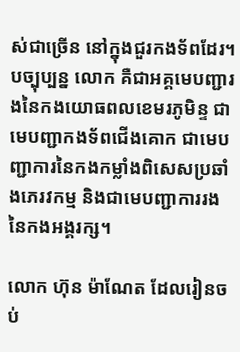ស់ជាច្រើន នៅក្នុងជួរកងទ័ពដែរ។ បច្បុប្បន្ន លោក គឺជាអគ្គមេបញ្ជារងនៃកងយោធពលខេមរភូមិន្ទ ជាមេបញ្ជាកងទ័ពជើងគោក ជាមេបញ្ជាការនៃកងកម្លាំងពិសេសប្រឆាំងភេរវកម្ម និងជាមេបញ្ជាការរងនៃកងអង្គរក្ស។

លោក ហ៊ុន ម៉ាណែត ដែលរៀនចប់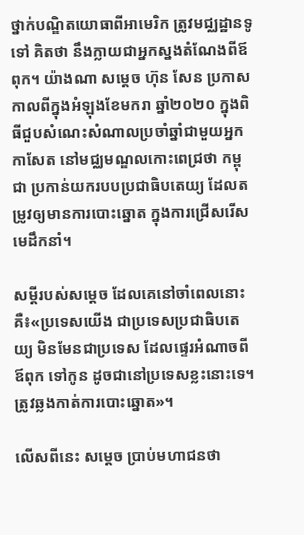ថ្នាក់បណ្ឌិតយោធាពីអាមេរិក ត្រូវមជ្ឈដ្ឋានទូទៅ គិតថា នឹងក្លាយជាអ្នកស្នងតំណែងពីឪពុក។ យ៉ាងណា សម្តេច ហ៊ុន សែន ប្រកាសកាលពីក្នុងអំឡុងខែមករា ឆ្នាំ២០២០ ក្នុងពិធីជួបសំណេះសំណាលប្រចាំឆ្នាំជាមួយអ្នកកាសែត នៅមជ្ឈមណ្ឌលកោះពេជ្រថា កម្ពុជា ប្រកាន់យករបបប្រជាធិបតេយ្យ ដែលតម្រូវឲ្យមានការបោះឆ្នោត ក្នុងការជ្រើសរើសមេដឹកនាំ។

សម្តីរបស់សម្តេច ដែលគេនៅចាំពេលនោះ គឺ៖«ប្រទេសយើង ជាប្រទេសប្រជាធិបតេយ្យ មិនមែនជាប្រទេស ដែលផ្ទេរអំណាចពីឪពុក ទៅកូន ដូចជានៅប្រទេសខ្លះនោះទេ។ ត្រូវឆ្លងកាត់ការបោះឆ្នោត»។

លើសពីនេះ សម្តេច ប្រាប់មហាជនថា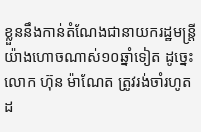ខ្លួននឹងកាន់តំណែងជានាយករដ្ឋមន្រ្តី យ៉ាងហោចណាស់១០ឆ្នាំទៀត ដូច្នេះ លោក ហ៊ុន ម៉ាណែត ត្រូវរង់ចាំរហូតដ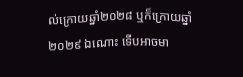ល់ក្រោយឆ្នាំ២០២៨ ឬក៏ក្រោយឆ្នាំ២០២៩ ឯណោះ ទើបអាចមា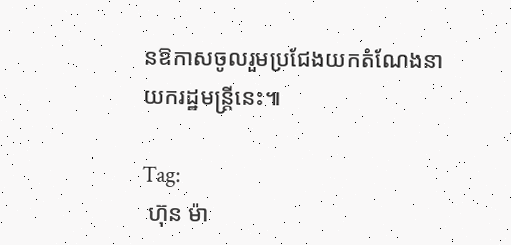នឱកាសចូលរួមប្រជែងយកតំណែងនាយករដ្ឋមន្រ្តីនេះ៕

Tag:
 ហ៊ុន ម៉ា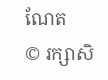ណែត
© រក្សាសិ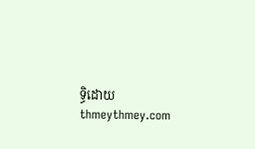ទ្ធិដោយ thmeythmey.com